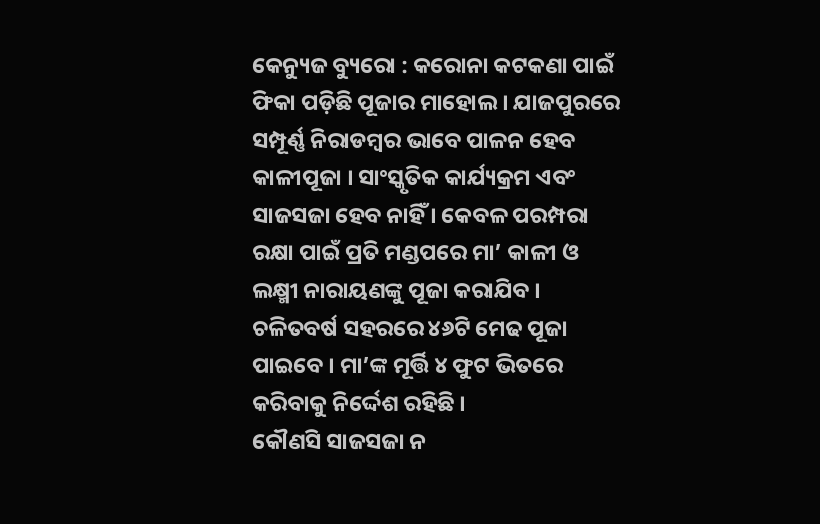କେନ୍ୟୁଜ ବ୍ୟୁରୋ : କରୋନା କଟକଣା ପାଇଁ ଫିକା ପଡ଼ିଛି ପୂଜାର ମାହୋଲ । ଯାଜପୁରରେ ସମ୍ପୂର୍ଣ୍ଣ ନିରାଡମ୍ବର ଭାବେ ପାଳନ ହେବ କାଳୀପୂଜା । ସାଂସ୍କୃତିକ କାର୍ଯ୍ୟକ୍ରମ ଏବଂ ସାଜସଜା ହେବ ନାହିଁ । କେବଳ ପରମ୍ପରା ରକ୍ଷା ପାଇଁ ପ୍ରତି ମଣ୍ଡପରେ ମା’ କାଳୀ ଓ ଲକ୍ଷ୍ମୀ ନାରାୟଣଙ୍କୁ ପୂଜା କରାଯିବ । ଚଳିତବର୍ଷ ସହରରେ ୪୬ଟି ମେଢ ପୂଜା ପାଇବେ । ମା’ଙ୍କ ମୂର୍ତ୍ତି ୪ ଫୁଟ ଭିତରେ କରିବାକୁ ନିର୍ଦ୍ଦେଶ ରହିଛି ।
କୌଣସି ସାଜସଜା ନ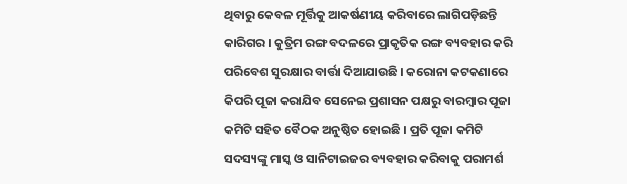ଥିବାରୁ କେବଳ ମୂର୍ତ୍ତିକୁ ଆକର୍ଷଣୀୟ କରିବାରେ ଲାଗିପଡ଼ିଛନ୍ତି କାରିଗର । କୁତ୍ରିମ ରଙ୍ଗ ବଦଳରେ ପ୍ରାକୃତିକ ରଙ୍ଗ ବ୍ୟବହାର କରି ପରିବେଶ ସୁରକ୍ଷାର ବାର୍ତ୍ତା ଦିଆଯାଉଛି । କରୋନା କଟକଣାରେ କିପରି ପୂଜା କରାଯିବ ସେନେଇ ପ୍ରଶାସନ ପକ୍ଷରୁ ବାରମ୍ବାର ପୂଜା କମିଟି ସହିତ ବୈଠକ ଅନୁଷ୍ଠିତ ହୋଇଛି । ପ୍ରତି ପୂଜା କମିଟି ସଦସ୍ୟଙ୍କୁ ମାସ୍କ ଓ ସାନିଟାଇଜର ବ୍ୟବହାର କରିବାକୁ ପରାମର୍ଶ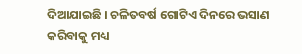ଦିଆଯାଇଛି । ଚଳିତବର୍ଷ ଗୋଟିଏ ଦିନରେ ଭସାଣ କରିବାକୁ ମଧ୍ୟ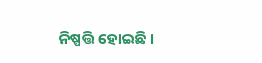ନିଷ୍ପତ୍ତି ହୋଇଛି ।